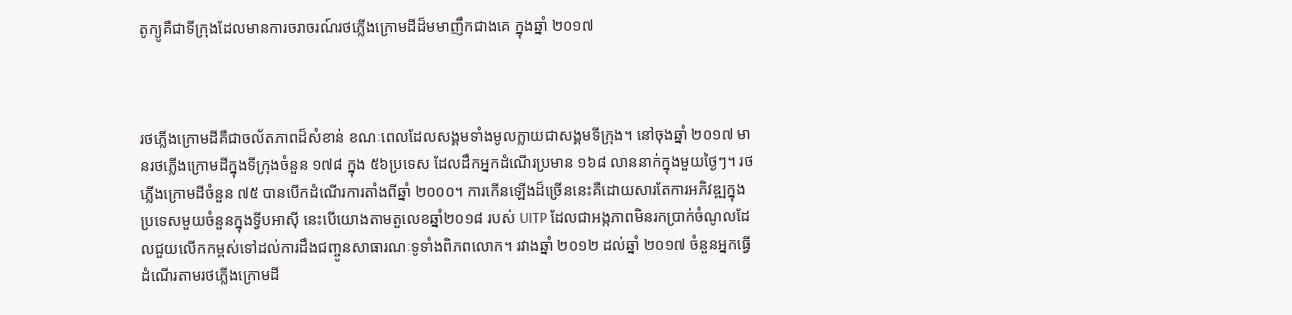តូក្យូគឺជាទីក្រុងដែលមានការចរាចរណ៍រថភ្លើងក្រោមដីដ៏មមាញឹកជាងគេ ក្នុងឆ្នាំ ២០១៧



រថភ្លើងក្រោមដីគឺជាចល័តភាពដ៏សំខាន់ ខណៈពេលដែលសង្គមទាំងមូលក្លាយជាសង្គមទីក្រុង។ នៅចុងឆ្នាំ ២០១៧ មានរថភ្លើងក្រោមដីក្នុងទីក្រុងចំនួន ១៧៨ ក្នុង ៥៦ប្រទេស ដែលដឹកអ្នកដំណើរប្រមាន ១៦៨ លាននាក់ក្នុងមួយថ្ងៃៗ។ រថភ្លើងក្រោមដីចំនួន ៧៥ បានបើកដំណើរការតាំងពីឆ្នាំ ២០០០។ ការកើនឡើងដ៏ច្រើននេះគឺដោយសារតែការអភិវឌ្ឍក្នុងប្រទេសមួយចំនួនក្នុងទ្វីបអាស៊ី នេះបើយោងតាមតួលេខឆ្នាំ២០១៨ របស់ UITP ដែលជាអង្កភាពមិនរកប្រាក់ចំណូលដែលជួយលើកកម្ពស់ទៅដល់ការដឹងជញ្ចូនសាធារណៈទូទាំងពិភពលោក។ រវាងឆ្នាំ ២០១២ ដល់ឆ្នាំ ២០១៧ ចំនួនអ្នកធ្វើដំណើរតាមរថភ្លើងក្រោមដី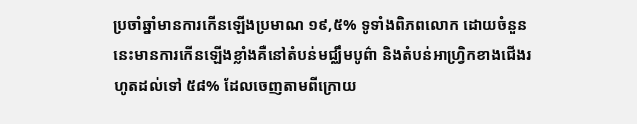ប្រចាំឆ្នាំមានការកើនឡើងប្រមាណ ១៩,៥% ទូទាំងពិភពលោក ដោយចំនួននេះមានការកើនឡើងខ្លាំងគឺនៅតំបន់មជ្ឈឹមបូព៌ា និងតំបន់អាហ្រិ្វកខាងជើងរហូតដល់ទៅ ៥៨% ដែលចេញតាមពីក្រោយ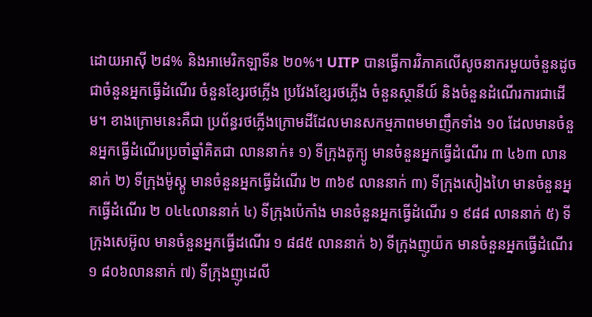ដោយអាស៊ី ២៨% និងអាមេរិកឡាទីន ២០%។ UITP បានធ្វើការវិភាគលើសូចនាករមួយចំនួនដូចជាចំនួនអ្នកធ្វើដំណើរ ចំនួនខ្សែរថភ្លើង ប្រវែងខ្សែរថភ្លើង ចំនួនស្ថានីយ៍ និងចំនួនដំណើរការជាដើម។ ខាងក្រោមនេះគឺជា ប្រព័ន្ធរថភ្លើងក្រោមដីដែលមានសកម្មភាពមមាញឹកទាំង ១០ ដែលមានចំនួនអ្នកធ្វើដំណើរប្រចាំឆ្នាំគិតជា លាននាក់៖ ១) ទីក្រុងតូក្យូ មានចំនួនអ្នកធ្វើដំណើរ ៣ ៤៦៣ លាននាក់ ២) ទីក្រុងម៉ូស្គូ មានចំនួនអ្នកធ្វើដំណើរ ២ ៣៦៩ លាននាក់ ៣) ទីក្រុងសៀងហៃ មានចំនួនអ្នកធ្វើដំណើរ ២ ០៤៤លាននាក់ ៤) ទីក្រុងប៉េកាំង មានចំនួនអ្នកធ្វើដំណើរ ១ ៩៨៨ លាននាក់ ៥) ទីក្រុងសេអ៊ូល មានចំនួនអ្នកធ្វើដណើរ ១ ៨៨៥ លាននាក់ ៦) ទីក្រុងញូយ៉ក មានចំនួនអ្នកធ្វើដំណើរ ១ ៨០៦លាននាក់ ៧) ទីក្រុងញូដេលី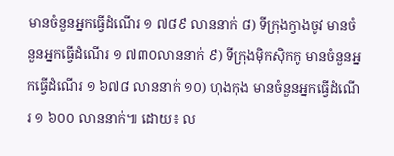មានចំនួនអ្នកធ្វើដំណើរ ១ ៧៨៩ លាននាក់ ៨) ទីក្រុងក្វាងចូវ មានចំនួនអ្នកធ្វើដំណើរ ១ ៧៣០លាននាក់ ៩) ទីក្រុងម៉ិកស៊ិកកូ មានចំនួនអ្នកធ្វើដំណើរ ១ ៦៧៨ លាននាក់ ១០) ហុងកុង មានចំនួនអ្នកធ្វើដំណើរ ១ ៦០០ លាននាក់៕ ដោយ៖ ល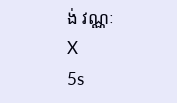ង់ វណ្ណៈ
X
5s